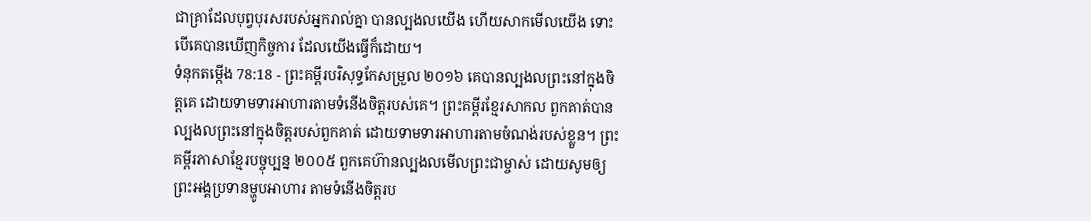ជាគ្រាដែលបុព្វបុរសរបស់អ្នករាល់គ្នា បានល្បងលយើង ហើយសាកមើលយើង ទោះបើគេបានឃើញកិច្ចការ ដែលយើងធ្វើក៏ដោយ។
ទំនុកតម្កើង 78:18 - ព្រះគម្ពីរបរិសុទ្ធកែសម្រួល ២០១៦ គេបានល្បងលព្រះនៅក្នុងចិត្តគេ ដោយទាមទារអាហារតាមទំនើងចិត្តរបស់គេ។ ព្រះគម្ពីរខ្មែរសាកល ពួកគាត់បានល្បងលព្រះនៅក្នុងចិត្តរបស់ពួកគាត់ ដោយទាមទារអាហារតាមចំណង់របស់ខ្លួន។ ព្រះគម្ពីរភាសាខ្មែរបច្ចុប្បន្ន ២០០៥ ពួកគេហ៊ានល្បងលមើលព្រះជាម្ចាស់ ដោយសូមឲ្យព្រះអង្គប្រទានម្ហូបអាហារ តាមទំនើងចិត្តរប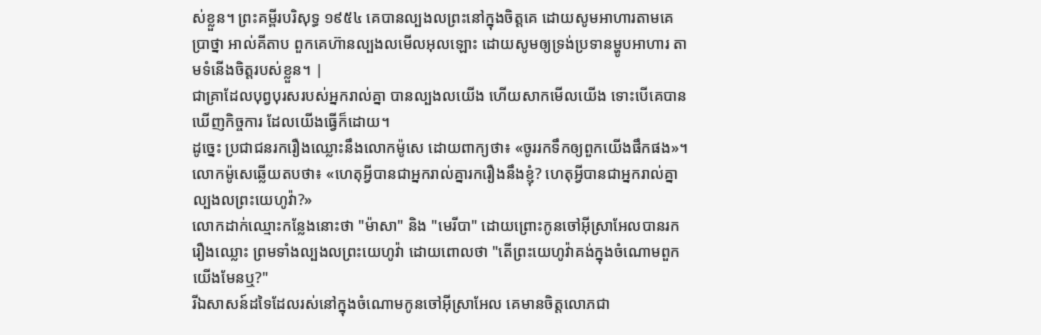ស់ខ្លួន។ ព្រះគម្ពីរបរិសុទ្ធ ១៩៥៤ គេបានល្បងលព្រះនៅក្នុងចិត្តគេ ដោយសូមអាហារតាមគេប្រាថ្នា អាល់គីតាប ពួកគេហ៊ានល្បងលមើលអុលឡោះ ដោយសូមឲ្យទ្រង់ប្រទានម្ហូបអាហារ តាមទំនើងចិត្តរបស់ខ្លួន។ |
ជាគ្រាដែលបុព្វបុរសរបស់អ្នករាល់គ្នា បានល្បងលយើង ហើយសាកមើលយើង ទោះបើគេបានឃើញកិច្ចការ ដែលយើងធ្វើក៏ដោយ។
ដូច្នេះ ប្រជាជនរករឿងឈ្លោះនឹងលោកម៉ូសេ ដោយពាក្យថា៖ «ចូររកទឹកឲ្យពួកយើងផឹកផង»។ លោកម៉ូសេឆ្លើយតបថា៖ «ហេតុអ្វីបានជាអ្នករាល់គ្នារករឿងនឹងខ្ញុំ? ហេតុអ្វីបានជាអ្នករាល់គ្នាល្បងលព្រះយេហូវ៉ា?»
លោកដាក់ឈ្មោះកន្លែងនោះថា "ម៉ាសា" និង "មេរីបា" ដោយព្រោះកូនចៅអ៊ីស្រាអែលបានរករឿងឈ្លោះ ព្រមទាំងល្បងលព្រះយេហូវ៉ា ដោយពោលថា "តើព្រះយេហូវ៉ាគង់ក្នុងចំណោមពួកយើងមែនឬ?"
រីឯសាសន៍ដទៃដែលរស់នៅក្នុងចំណោមកូនចៅអ៊ីស្រាអែល គេមានចិត្តលោភជា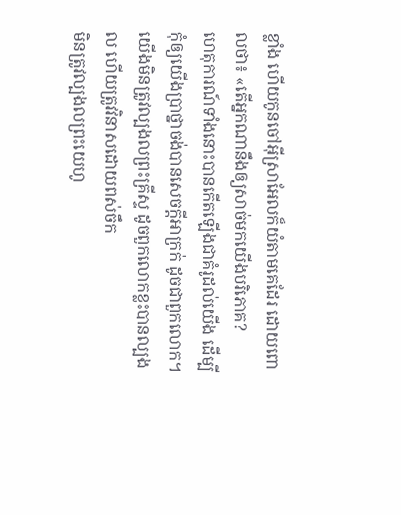ខ្លាំង ហើយកូនចៅអ៊ីស្រាអែលក៏យំតាមគេដែរ ដោយពោលថា៖ «តើអ្នកណានឹងឲ្យសាច់មកយើងបរិភោគ?
ហេតុការណ៍ទាំងនោះបានកើតឡើងជាគំរូដល់យើង ដើម្បីកុំឲ្យយើងប្រាថ្នាចង់បានសេចក្តីអាក្រក់ ដូចជាពួកលោក។
យើងមិនត្រូវល្បងលព្រះគ្រីស្ទ ដូចពួកលោកខ្លះបានល្បងល ហើយត្រូវវិនាសដោយពស់ចឹក
មិនត្រូវល្បងលព្រះយេហូ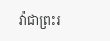វ៉ាជាព្រះរ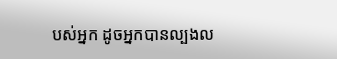បស់អ្នក ដូចអ្នកបានល្បងល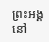ព្រះអង្គនៅ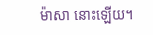ម៉ាសា នោះឡើយ។